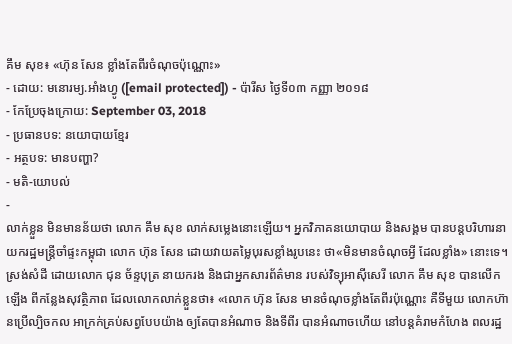គឹម សុខ៖ «ហ៊ុន សែន ខ្លាំងតែពីរចំណុចប៉ុណ្ណោះ»
- ដោយ: មនោរម្យ.អាំងហ្វូ ([email protected]) - ប៉ារីស ថ្ងៃទី០៣ កញ្ញា ២០១៨
- កែប្រែចុងក្រោយ: September 03, 2018
- ប្រធានបទ: នយោបាយខ្មែរ
- អត្ថបទ: មានបញ្ហា?
- មតិ-យោបល់
-
លាក់ខ្លួន មិនមានន័យថា លោក គឹម សុខ លាក់សម្លេងនោះឡើយ។ អ្នកវិភាគនយោបាយ និងសង្គម បានបន្តបរិហារនាយករដ្ឋមន្ត្រីចាំផ្ទះកម្ពុជា លោក ហ៊ុន សែន ដោយវាយតម្លៃបុរសខ្លាំងរូបនេះ ថា«មិនមានចំណុចអ្វី ដែលខ្លាំង» នោះទេ។
ស្រង់សំដី ដោយលោក ជុន ច័ន្ទបុត្រ នាយករង និងជាអ្នកសារព័ត៌មាន របស់វិទ្យុអាស៊ីសេរី លោក គឹម សុខ បានលើកឡើង ពីកន្លែងសុវត្ថិភាព ដែលលោកលាក់ខ្លួនថា៖ «លោក ហ៊ុន សែន មានចំណុចខ្លាំងតែពីរប៉ុណ្ណោះ គឺទីមួយ លោកហ៊ានប្រើល្បិចកល អាក្រក់គ្រប់សព្វបែបយ៉ាង ឲ្យតែបានអំណាច និងទីពីរ បានអំណាចហើយ នៅបន្តគំរាមកំហែង ពលរដ្ឋ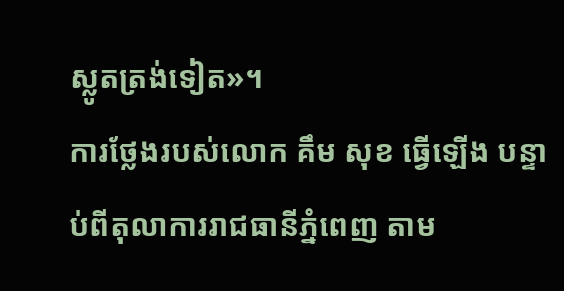ស្លូតត្រង់ទៀត»។
ការថ្លែងរបស់លោក គឹម សុខ ធ្វើឡើង បន្ទាប់ពីតុលាការរាជធានីភ្នំពេញ តាម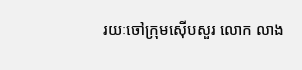រយៈចៅក្រុមស៊ើបសួរ លោក លាង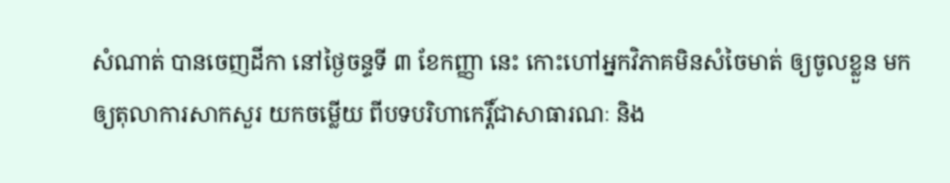សំណាត់ បានចេញដីកា នៅថ្ងៃចន្ទទី ៣ ខែកញ្ញា នេះ កោះហៅអ្នកវិភាគមិនសំចៃមាត់ ឲ្យចូលខ្លួន មកឲ្យតុលាការសាកសួរ យកចម្លើយ ពីបទបរិហាកេរ្តិ៍ជាសាធារណៈ និង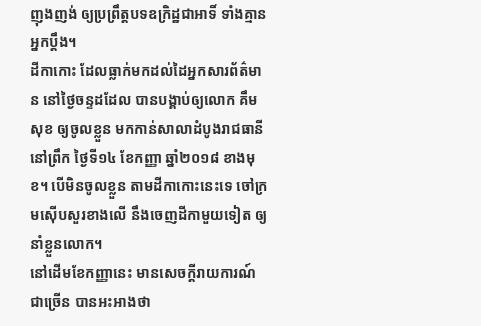ញុងញង់ ឲ្យប្រព្រឹត្តបទឧក្រិដ្ឋជាអាទិ៍ ទាំងគ្មានអ្នកប្ដឹង។
ដីកាកោះ ដែលធ្លាក់មកដល់ដៃអ្នកសារព័ត៌មាន នៅថ្ងៃចន្ទដដែល បានបង្គាប់ឲ្យលោក គឹម សុខ ឲ្យចូលខ្លួន មកកាន់សាលាដំបូងរាជធានី នៅព្រឹក ថ្ងៃទី១៤ ខែកញ្ញា ឆ្នាំ២០១៨ ខាងមុខ។ បើមិនចូលខ្លួន តាមដីកាកោះនេះទេ ចៅក្រមស៊ើបសួរខាងលើ នឹងចេញដីកាមួយទៀត ឲ្យនាំខ្លួនលោក។
នៅដើមខែកញ្ញានេះ មានសេចក្ដីរាយការណ៍ជាច្រើន បានអះអាងថា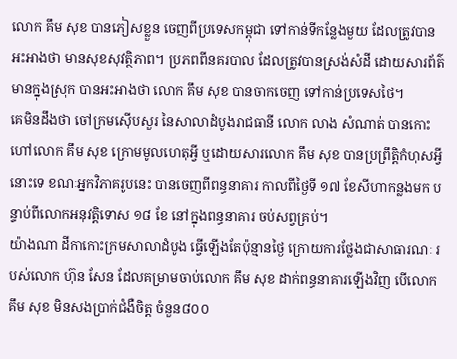លោក គឹម សុខ បានភៀសខ្លួន ចេញពីប្រទេសកម្ពុជា ទៅកាន់ទីកន្លែងមួយ ដែលត្រូវបានអះអាងថា មានសុខសុវត្ថិភាព។ ប្រភពពីនគរបាល ដែលត្រូវបានស្រង់សំដី ដោយសារព័ត៌មានក្នុងស្រុក បានអះអាងថា លោក គឹម សុខ បានចាកចេញ ទៅកាន់ប្រទេសថៃ។
គេមិនដឹងថា ចៅក្រមស៊ើបសួរ នៃសាលាដំបូងរាជធានី លោក លាង សំណាត់ បានកោះហៅលោក គឹម សុខ ក្រោមមូលហេតុអ្វី ឬដោយសារលោក គឹម សុខ បានប្រព្រឹត្តិកំហុសអ្វីនោះទេ ខណៈអ្នកវិភាគរូបនេះ បានចេញពីពន្ធនាគារ កាលពីថ្ងៃទី ១៧ ខែសីហាកន្លងមក បន្ទាប់ពីលោកអនុវត្តិទោស ១៨ ខែ នៅក្នុងពន្ធនាគារ ចប់សព្វគ្រប់។
យ៉ាងណា ដីកាកោះក្រមសាលាដំបូង ធ្វើឡើងតែប៉ុន្មានថ្ងៃ ក្រោយការថ្លែងជាសាធារណៈ របស់លោក ហ៊ុន សែន ដែលគម្រាមចាប់លោក គឹម សុខ ដាក់ពន្ធនាគារឡើងវិញ បើលោក គឹម សុខ មិនសងប្រាក់ជំងឺចិត្ត ចំនួន៨០០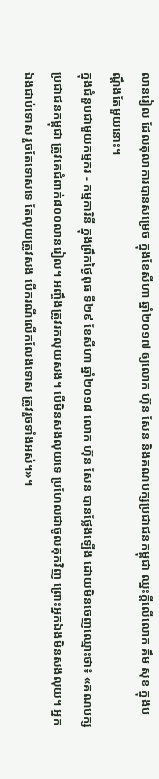លានរៀល ដែលតុលាការបានសម្រេច ក្នុងខែសីហា ឆ្នាំ២០១៧ ឲ្យលោក ហ៊ុន សែន និងគណបក្សប្រជាជនកម្ពុជា ឈ្នះក្ដីលើលោក គឹម សុខ ក្នុងបណ្ដឹងតែមួយនោះ។
ក្នុងជំនួបជាមួយកម្មករ - កម្មការិនី ក្នុងព្រឹកថ្ងៃពុធ ទី២៩ ខែសីហា ឆ្នាំ២០១៨ លោក ហ៊ុន សែន បានថ្លែងឡើង ដោយមិនចេញឈ្មោះថា៖ «គណបក្សប្រជាជនកម្ពុជា ត្រូវគេជំពាក់៨០០លានរៀល។ អញ្ចឹងត្រូវរកលុយសង។ បើមិនសងលុយទេ ប្រហែលជាចូលគុកវិញ ព្រោះអ្នកឯងមិនសងលុយ។ អ្នកឯងជាប់ទោស រួចតែទោសទេ តែលុយត្រូវសង បើករណីលើកលែងទោស ត្រូវរួចទាំងអស់។»។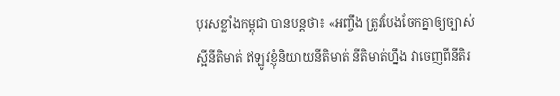បុរសខ្លាំងកម្ពុជា បានបន្តថា៖ «អញ្ចឹង ត្រូវបែងចែកគ្នាឲ្យច្បាស់ ស្អីនីតិមាត់ ឥឡូវខ្ញុំនិយាយនីតិមាត់ នីតិមាត់ហ្នឹង វាចេញពីនីតិរ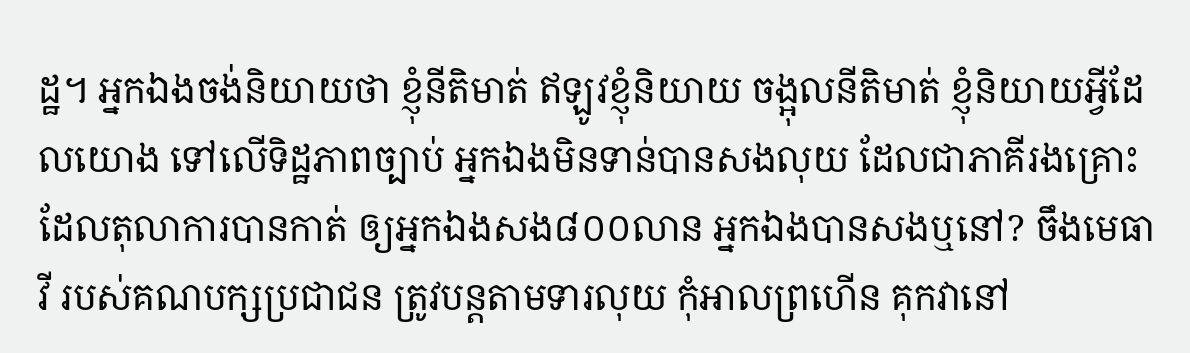ដ្ឋ។ អ្នកឯងចង់និយាយថា ខ្ញុំនីតិមាត់ ឥឡូវខ្ញុំនិយាយ ចង្អុលនីតិមាត់ ខ្ញុំនិយាយអ្វីដែលយោង ទៅលើទិដ្ឋភាពច្បាប់ អ្នកឯងមិនទាន់បានសងលុយ ដែលជាភាគីរងគ្រោះ ដែលតុលាការបានកាត់ ឲ្យអ្នកឯងសង៨០០លាន អ្នកឯងបានសងឬនៅ? ចឹងមេធាវី របស់គណបក្សប្រជាជន ត្រូវបន្តតាមទារលុយ កុំអាលព្រហើន គុកវានៅ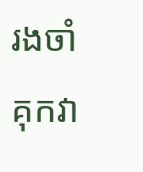រងចាំ គុកវា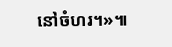នៅចំហរ។»៕